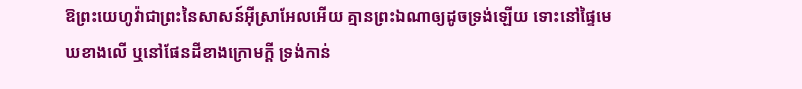ឱព្រះយេហូវ៉ាជាព្រះនៃសាសន៍អ៊ីស្រាអែលអើយ គ្មានព្រះឯណាឲ្យដូចទ្រង់ឡើយ ទោះនៅផ្ទៃមេឃខាងលើ ឬនៅផែនដីខាងក្រោមក្តី ទ្រង់កាន់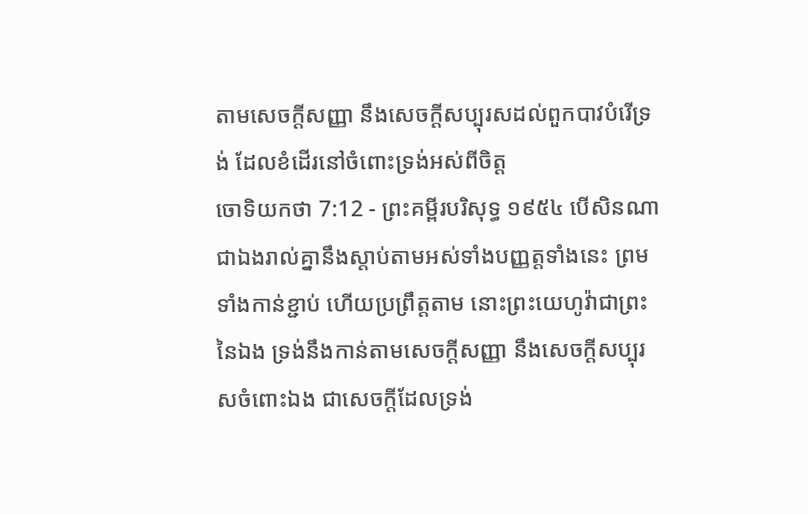តាមសេចក្ដីសញ្ញា នឹងសេចក្ដីសប្បុរសដល់ពួកបាវបំរើទ្រង់ ដែលខំដើរនៅចំពោះទ្រង់អស់ពីចិត្ត
ចោទិយកថា 7:12 - ព្រះគម្ពីរបរិសុទ្ធ ១៩៥៤ បើសិនណាជាឯងរាល់គ្នានឹងស្តាប់តាមអស់ទាំងបញ្ញត្តទាំងនេះ ព្រមទាំងកាន់ខ្ជាប់ ហើយប្រព្រឹត្តតាម នោះព្រះយេហូវ៉ាជាព្រះនៃឯង ទ្រង់នឹងកាន់តាមសេចក្ដីសញ្ញា នឹងសេចក្ដីសប្បុរសចំពោះឯង ជាសេចក្ដីដែលទ្រង់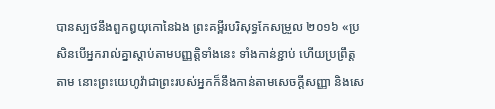បានស្បថនឹងពួកឰយុកោនៃឯង ព្រះគម្ពីរបរិសុទ្ធកែសម្រួល ២០១៦ «ប្រសិនបើអ្នករាល់គ្នាស្តាប់តាមបញ្ញត្តិទាំងនេះ ទាំងកាន់ខ្ជាប់ ហើយប្រព្រឹត្តតាម នោះព្រះយេហូវ៉ាជាព្រះរបស់អ្នកក៏នឹងកាន់តាមសេចក្ដីសញ្ញា និងសេ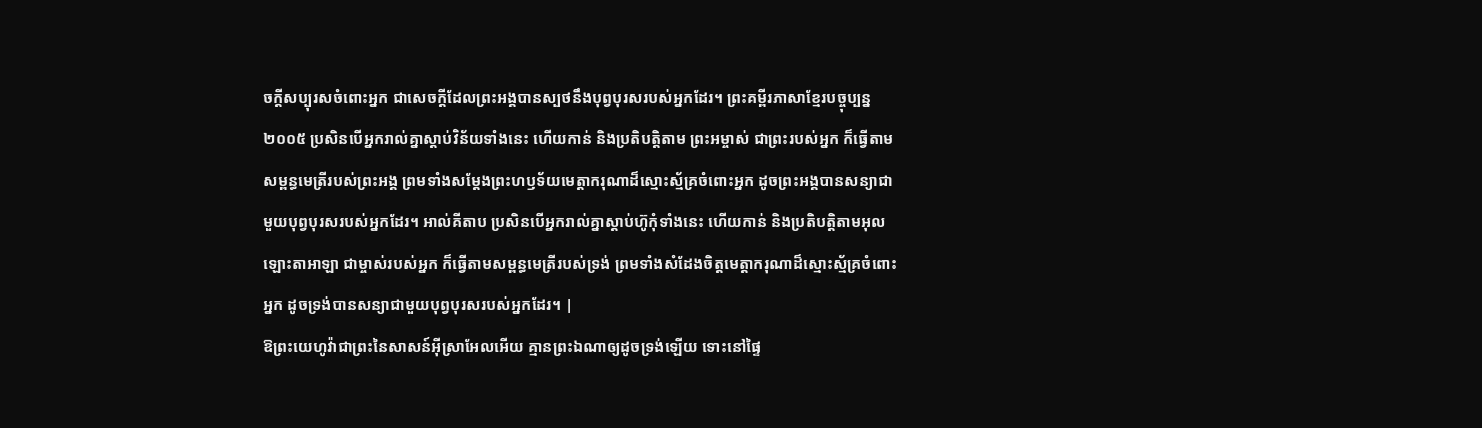ចក្ដីសប្បុរសចំពោះអ្នក ជាសេចក្ដីដែលព្រះអង្គបានស្បថនឹងបុព្វបុរសរបស់អ្នកដែរ។ ព្រះគម្ពីរភាសាខ្មែរបច្ចុប្បន្ន ២០០៥ ប្រសិនបើអ្នករាល់គ្នាស្ដាប់វិន័យទាំងនេះ ហើយកាន់ និងប្រតិបត្តិតាម ព្រះអម្ចាស់ ជាព្រះរបស់អ្នក ក៏ធ្វើតាមសម្ពន្ធមេត្រីរបស់ព្រះអង្គ ព្រមទាំងសម្តែងព្រះហឫទ័យមេត្តាករុណាដ៏ស្មោះស្ម័គ្រចំពោះអ្នក ដូចព្រះអង្គបានសន្យាជាមួយបុព្វបុរសរបស់អ្នកដែរ។ អាល់គីតាប ប្រសិនបើអ្នករាល់គ្នាស្តាប់ហ៊ូកុំទាំងនេះ ហើយកាន់ និងប្រតិបត្តិតាមអុលឡោះតាអាឡា ជាម្ចាស់របស់អ្នក ក៏ធ្វើតាមសម្ពន្ធមេត្រីរបស់ទ្រង់ ព្រមទាំងសំដែងចិត្តមេត្តាករុណាដ៏ស្មោះស្ម័គ្រចំពោះអ្នក ដូចទ្រង់បានសន្យាជាមួយបុព្វបុរសរបស់អ្នកដែរ។ |
ឱព្រះយេហូវ៉ាជាព្រះនៃសាសន៍អ៊ីស្រាអែលអើយ គ្មានព្រះឯណាឲ្យដូចទ្រង់ឡើយ ទោះនៅផ្ទៃ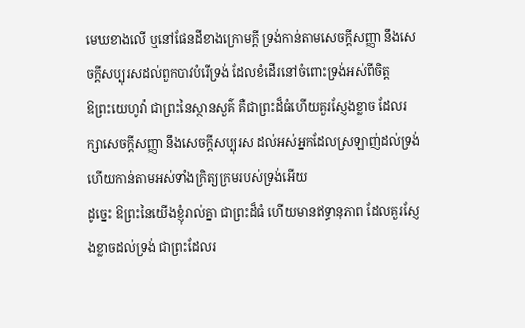មេឃខាងលើ ឬនៅផែនដីខាងក្រោមក្តី ទ្រង់កាន់តាមសេចក្ដីសញ្ញា នឹងសេចក្ដីសប្បុរសដល់ពួកបាវបំរើទ្រង់ ដែលខំដើរនៅចំពោះទ្រង់អស់ពីចិត្ត
ឱព្រះយេហូវ៉ា ជាព្រះនៃស្ថានសួគ៌ គឺជាព្រះដ៏ធំហើយគួរស្ញែងខ្លាច ដែលរក្សាសេចក្ដីសញ្ញា នឹងសេចក្ដីសប្បុរស ដល់អស់អ្នកដែលស្រឡាញ់ដល់ទ្រង់ ហើយកាន់តាមអស់ទាំងក្រិត្យក្រមរបស់ទ្រង់អើយ
ដូច្នេះ ឱព្រះនៃយើងខ្ញុំរាល់គ្នា ជាព្រះដ៏ធំ ហើយមានឥទ្ធានុភាព ដែលគួរស្ញែងខ្លាចដល់ទ្រង់ ជាព្រះដែលរ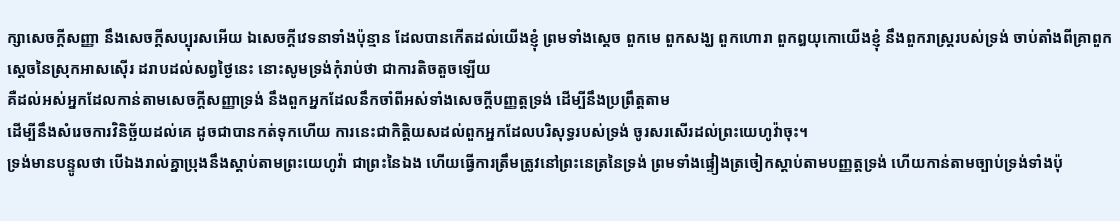ក្សាសេចក្ដីសញ្ញា នឹងសេចក្ដីសប្បុរសអើយ ឯសេចក្ដីវេទនាទាំងប៉ុន្មាន ដែលបានកើតដល់យើងខ្ញុំ ព្រមទាំងស្តេច ពួកមេ ពួកសង្ឃ ពួកហោរា ពួកឰយុកោយើងខ្ញុំ នឹងពួករាស្ត្ររបស់ទ្រង់ ចាប់តាំងពីគ្រាពួកស្តេចនៃស្រុកអាសស៊ើរ ដរាបដល់សព្វថ្ងៃនេះ នោះសូមទ្រង់កុំរាប់ថា ជាការតិចតួចឡើយ
គឺដល់អស់អ្នកដែលកាន់តាមសេចក្ដីសញ្ញាទ្រង់ នឹងពួកអ្នកដែលនឹកចាំពីអស់ទាំងសេចក្ដីបញ្ញត្តទ្រង់ ដើម្បីនឹងប្រព្រឹត្តតាម
ដើម្បីនឹងសំរេចការវិនិច្ឆ័យដល់គេ ដូចជាបានកត់ទុកហើយ ការនេះជាកិត្តិយសដល់ពួកអ្នកដែលបរិសុទ្ធរបស់ទ្រង់ ចូរសរសើរដល់ព្រះយេហូវ៉ាចុះ។
ទ្រង់មានបន្ទូលថា បើឯងរាល់គ្នាប្រុងនឹងស្តាប់តាមព្រះយេហូវ៉ា ជាព្រះនៃឯង ហើយធ្វើការត្រឹមត្រូវនៅព្រះនេត្រនៃទ្រង់ ព្រមទាំងផ្ទៀងត្រចៀកស្តាប់តាមបញ្ញត្តទ្រង់ ហើយកាន់តាមច្បាប់ទ្រង់ទាំងប៉ុ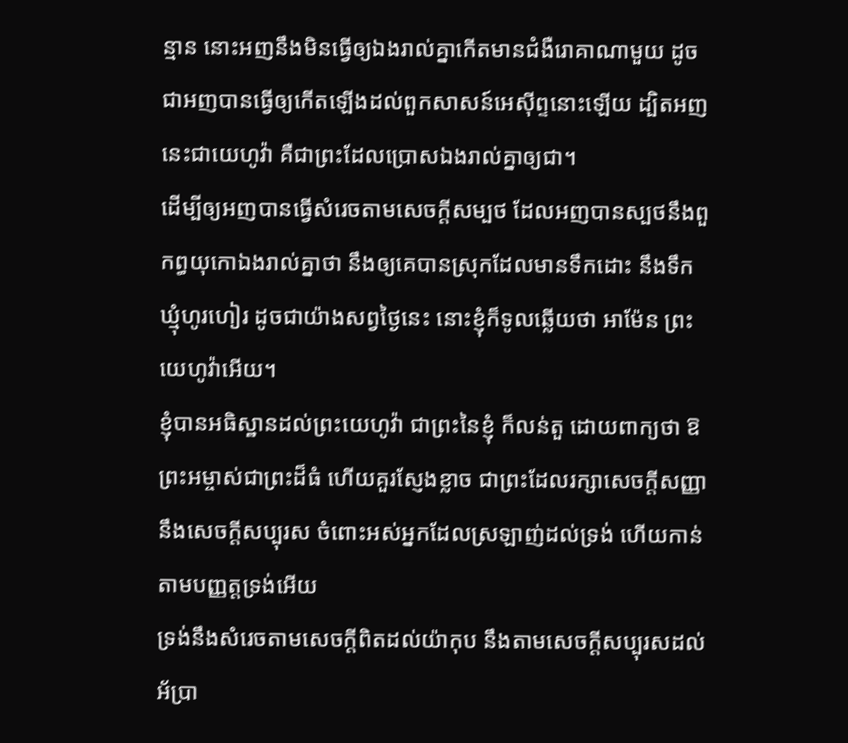ន្មាន នោះអញនឹងមិនធ្វើឲ្យឯងរាល់គ្នាកើតមានជំងឺរោគាណាមួយ ដូចជាអញបានធ្វើឲ្យកើតឡើងដល់ពួកសាសន៍អេស៊ីព្ទនោះឡើយ ដ្បិតអញនេះជាយេហូវ៉ា គឺជាព្រះដែលប្រោសឯងរាល់គ្នាឲ្យជា។
ដើម្បីឲ្យអញបានធ្វើសំរេចតាមសេចក្ដីសម្បថ ដែលអញបានស្បថនឹងពួកព្ធយុកោឯងរាល់គ្នាថា នឹងឲ្យគេបានស្រុកដែលមានទឹកដោះ នឹងទឹកឃ្មុំហូរហៀរ ដូចជាយ៉ាងសព្វថ្ងៃនេះ នោះខ្ញុំក៏ទូលឆ្លើយថា អាម៉ែន ព្រះយេហូវ៉ាអើយ។
ខ្ញុំបានអធិស្ឋានដល់ព្រះយេហូវ៉ា ជាព្រះនៃខ្ញុំ ក៏លន់តួ ដោយពាក្យថា ឱព្រះអម្ចាស់ជាព្រះដ៏ធំ ហើយគួរស្ញែងខ្លាច ជាព្រះដែលរក្សាសេចក្ដីសញ្ញា នឹងសេចក្ដីសប្បុរស ចំពោះអស់អ្នកដែលស្រឡាញ់ដល់ទ្រង់ ហើយកាន់តាមបញ្ញត្តទ្រង់អើយ
ទ្រង់នឹងសំរេចតាមសេចក្ដីពិតដល់យ៉ាកុប នឹងតាមសេចក្ដីសប្បុរសដល់អ័ប្រា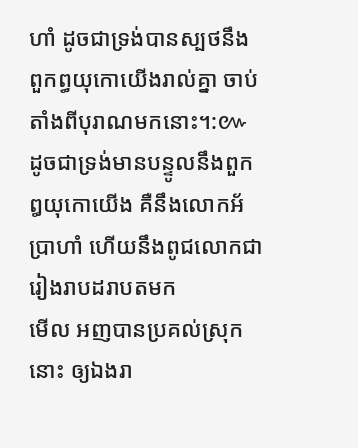ហាំ ដូចជាទ្រង់បានស្បថនឹងពួកព្ធយុកោយើងរាល់គ្នា ចាប់តាំងពីបុរាណមកនោះ។:៚
ដូចជាទ្រង់មានបន្ទូលនឹងពួកឰយុកោយើង គឺនឹងលោកអ័ប្រាហាំ ហើយនឹងពូជលោកជារៀងរាបដរាបតមក
មើល អញបានប្រគល់ស្រុកនោះ ឲ្យឯងរា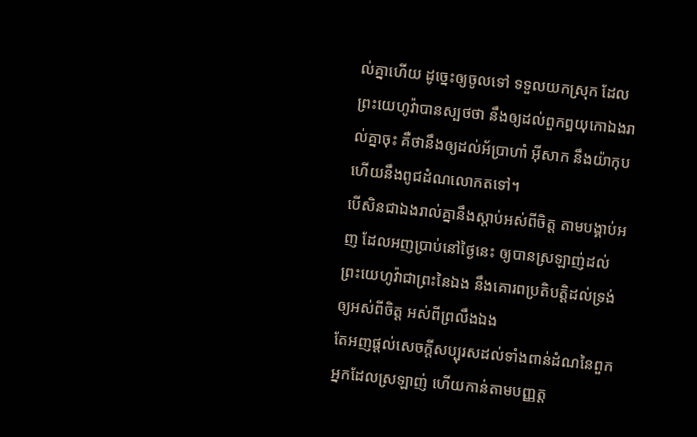ល់គ្នាហើយ ដូច្នេះឲ្យចូលទៅ ទទួលយកស្រុក ដែលព្រះយេហូវ៉ាបានស្បថថា នឹងឲ្យដល់ពួកឰយុកោឯងរាល់គ្នាចុះ គឺថានឹងឲ្យដល់អ័ប្រាហាំ អ៊ីសាក នឹងយ៉ាកុប ហើយនឹងពូជដំណលោកតទៅ។
បើសិនជាឯងរាល់គ្នានឹងស្តាប់អស់ពីចិត្ត តាមបង្គាប់អញ ដែលអញប្រាប់នៅថ្ងៃនេះ ឲ្យបានស្រឡាញ់ដល់ព្រះយេហូវ៉ាជាព្រះនៃឯង នឹងគោរពប្រតិបត្តិដល់ទ្រង់ឲ្យអស់ពីចិត្ត អស់ពីព្រលឹងឯង
តែអញផ្តល់សេចក្ដីសប្បុរសដល់ទាំងពាន់ដំណនៃពួកអ្នកដែលស្រឡាញ់ ហើយកាន់តាមបញ្ញត្ត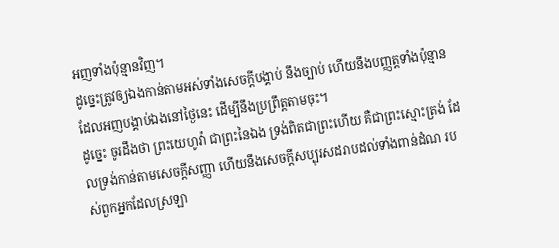អញទាំងប៉ុន្មានវិញ។
ដូច្នេះត្រូវឲ្យឯងកាន់តាមអស់ទាំងសេចក្ដីបង្គាប់ នឹងច្បាប់ ហើយនឹងបញ្ញត្តទាំងប៉ុន្មាន ដែលអញបង្គាប់ឯងនៅថ្ងៃនេះ ដើម្បីនឹងប្រព្រឹត្តតាមចុះ។
ដូច្នេះ ចូរដឹងថា ព្រះយេហូវ៉ា ជាព្រះនៃឯង ទ្រង់ពិតជាព្រះហើយ គឺជាព្រះស្មោះត្រង់ ដែលទ្រង់កាន់តាមសេចក្ដីសញ្ញា ហើយនឹងសេចក្ដីសប្បុរសដរាបដល់ទាំងពាន់ដំណ របស់ពួកអ្នកដែលស្រឡា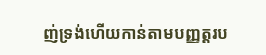ញ់ទ្រង់ហើយកាន់តាមបញ្ញត្តរប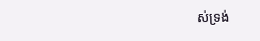ស់ទ្រង់